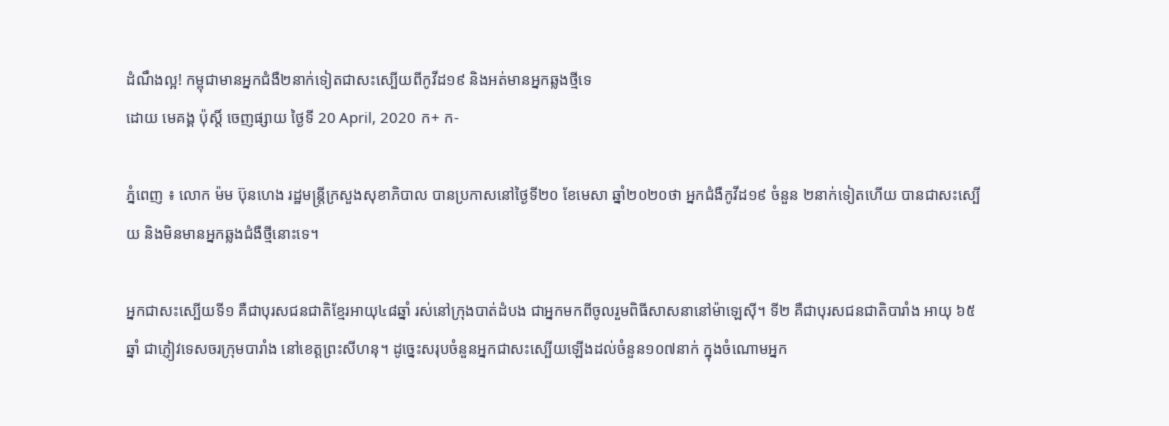ដំណឹងល្អ! កម្ពុជាមានអ្នកជំងឺ២នាក់ទៀតជាសះស្បើយពីកូវីដ១៩ និងអត់មានអ្នកឆ្លងថ្មីទេ
ដោយ មេគង្គ ប៉ុស្តិ៍ ចេញផ្សាយ ថ្ងៃទី 20 April, 2020 ក+ ក-

ភ្នំពេញ ៖ លោក ម៉ម ប៊ុនហេង រដ្ឋមន្រ្តីក្រសួងសុខាភិបាល បានប្រកាសនៅថ្ងៃទី២០ ខែមេសា ឆ្នាំ២០២០ថា អ្នកជំងឺកូវីដ១៩ ចំនួន ២នាក់ទៀតហើយ បានជាសះស្បើយ និងមិនមានអ្នកឆ្លងជំងឺថ្មីនោះទេ។

អ្នកជាសះស្បើយទី១ គឺជាបុរសជនជាតិខ្មែរអាយុ៤៨ឆ្នាំ រស់នៅក្រុងបាត់ដំបង ជាអ្នកមកពីចូលរួមពិធីសាសនានៅម៉ាឡេស៊ី។ ទី២ គឺជាបុរសជនជាតិបារាំង អាយុ ៦៥ឆ្នាំ ជាភ្ញៀវទេសចរក្រុមបារាំង នៅខេត្តព្រះសីហនុ។ ដូច្នេះសរុបចំនួនអ្នកជាសះស្បើយឡើងដល់ចំនួន១០៧នាក់ ក្នុងចំណោមអ្នក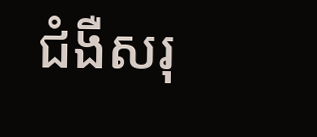ជំងឺសរុ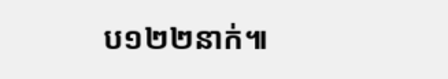ប១២២នាក់៕